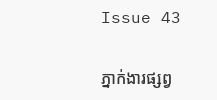Issue 43

ភ្នាក់ងារផ្សព្វ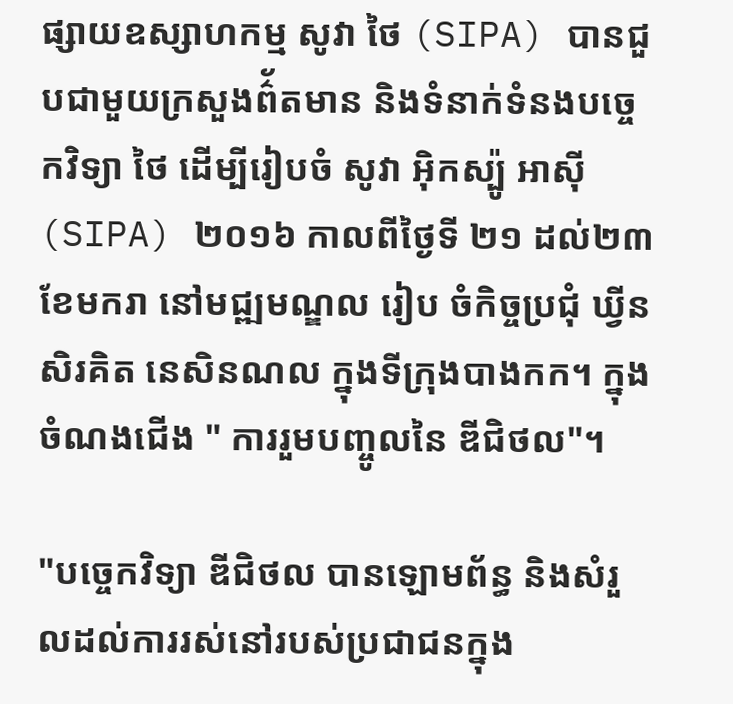ផ្សាយឧស្សាហកម្ម សូវា ថៃ (SIPA) បានជួបជាមួយក្រសួងព៌័តមាន និងទំនាក់ទំនងបច្ចេកវិទ្យា ថៃ ដើម្បីរៀបចំ សូវា អ៊ិកស្ប៉ូ អាស៊ី (SIPA) ២០១៦ កាលពីថ្ងៃទី ២១ ដល់២៣ ខែមករា នៅមជ្ឍមណ្ឌល រៀប ចំកិច្ចប្រជុំ ឃ្វីន សិរគិត នេសិនណល ក្នុងទីក្រុងបាងកក។ ក្នុងចំណងជើង " ការរួមបញ្ចូលនៃ ឌីជិថល"។

"បច្ចេកវិទ្យា ឌីជិថល បានឡោមព័ន្ធ និងសំរួលដល់ការរស់នៅរបស់ប្រជាជនក្នុង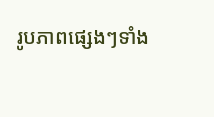រូបភាពផ្សេងៗទាំង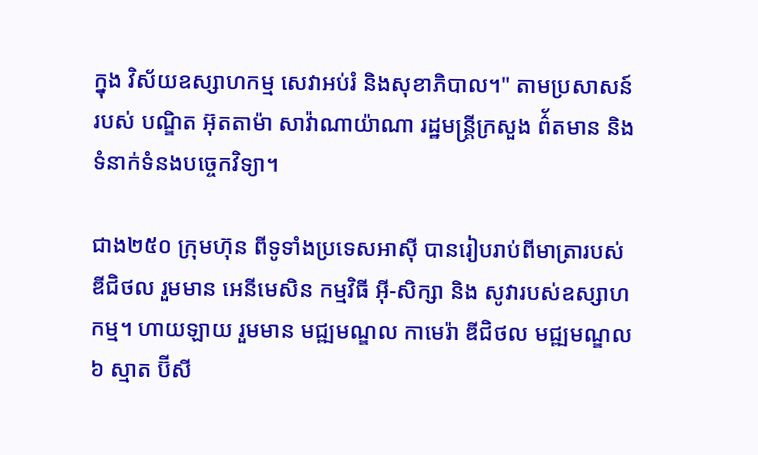ក្នុង វិស័យឧស្សាហកម្ម សេវាអប់រំ និងសុខាភិបាល។" តាមប្រសាសន៍របស់ បណ្ឌិត អ៊ុតតាម៉ា សាវ៉ាណាយ៉ាណា រដ្ឋមន្ត្រីក្រសួង ព៌័តមាន និងទំនាក់ទំនងបច្ចេកវិទ្យា។

ជាង២៥០ ក្រុមហ៊ុន ពីទូទាំងប្រទេសអាស៊ី បានរៀបរាប់ពីមាត្រារបស់ ឌីជិថល រួមមាន អេនីមេសិន កម្មវិធី អ៊ី-សិក្សា និង សូវារបស់ឧស្សាហកម្ម។ ហាយឡាយ រួមមាន មជ្ឍមណ្ឌល កាមេរ៉ា ឌីជិថល មជ្ឍមណ្ឌល៦ ស្មាត ប៊ីសី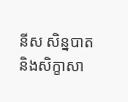នីស សិន្នបាត និងសិក្ខាសា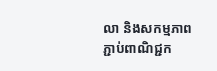លា និងសកម្មភាពភ្ជាប់ពាណិជ្ជក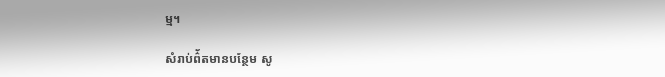ម្ម។

សំរាប់ព៌័តមានបន្ថែម សូ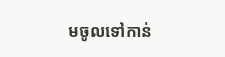មចូលទៅកាន់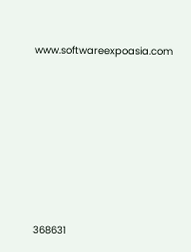www.softwareexpoasia.com








368631